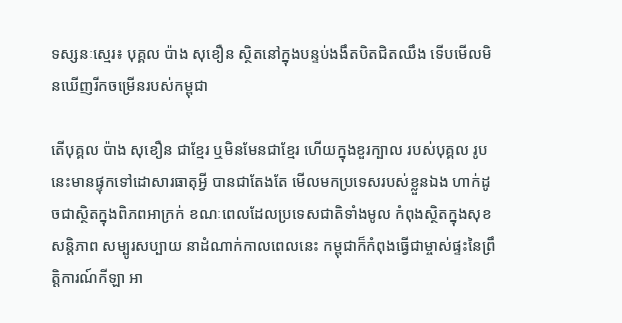ទស្សនៈស្មេរ៖ បុគ្គល ប៉ាង សុខឿន ស្ថិតនៅក្នុងបន្ទប់ងងឹតបិតជិតឈឹង ទើបមើលមិនឃើញរីកចម្រើនរបស់កម្ពុជា

តើបុគ្គល ប៉ាង សុខឿន ជាខ្មែរ ឬមិនមែនជាខ្មែរ ហើយក្នុងខួរក្បាល របស់បុគ្គល រូបនេះមានផ្ទុកទៅដោសារធាតុអ្វី បានជាតែងតែ មើលមកប្រទេសរបស់ខ្លួនឯង ហាក់ដូចជាស្ថិតក្នុងពិភពអាក្រក់ ខណៈពេលដែលប្រទេសជាតិទាំងមូល កំពុងស្ថិតក្នុងសុខសន្តិភាព សម្បូរសប្បាយ នាដំណាក់កាលពេលនេះ កម្ពុជាក៏កំពុងធ្វើជាម្ចាស់ផ្ទះនៃព្រឹត្តិការណ៍កីឡា អា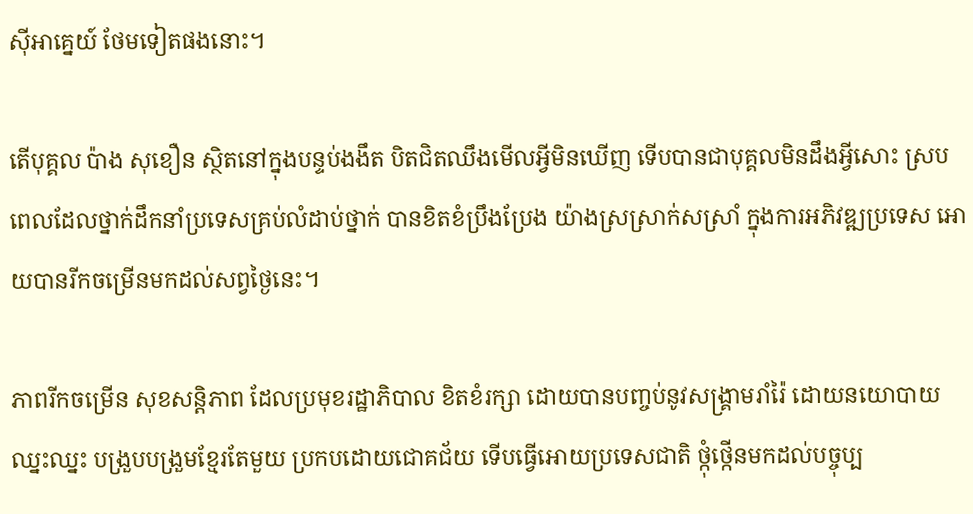ស៊ីអាគ្នេយ៍ ថែមទៀតផងនោះ។

តើបុគ្គល ប៉ាង សុខឿន ស្ថិតនៅក្នុងបន្ទប់ងងឹត បិតជិតឈឹងមើលអ្វីមិនឃើញ ទើបបានជាបុគ្គលមិនដឹងអ្វីសោះ ស្របពេលដែលថ្នាក់ដឹកនាំប្រទេសគ្រប់លំដាប់ថ្នាក់ បានខិតខំប្រឹងប្រែង យ៉ាងស្រស្រាក់សស្រាំ ក្នុងការអភិវឌ្ឍប្រទេស អោយបានរីកចម្រើនមកដល់សព្វថ្ងៃនេះ។

ភាពរីកចម្រើន សុខសន្តិភាព ដែលប្រមុខរដ្ឋាភិបាល ខិតខំរក្សា ដោយបានបញ្ចប់នូវសង្គ្រាមរាំរ៉ៃ ដោយនយោបាយឈ្នះឈ្នះ បង្រួបបង្រួមខ្មែរតែមួយ ប្រកបដោយជោគជ័យ ទើបធ្វើអោយប្រទេសជាតិ ថ្កុំថ្កើនមកដល់បច្ចុប្ប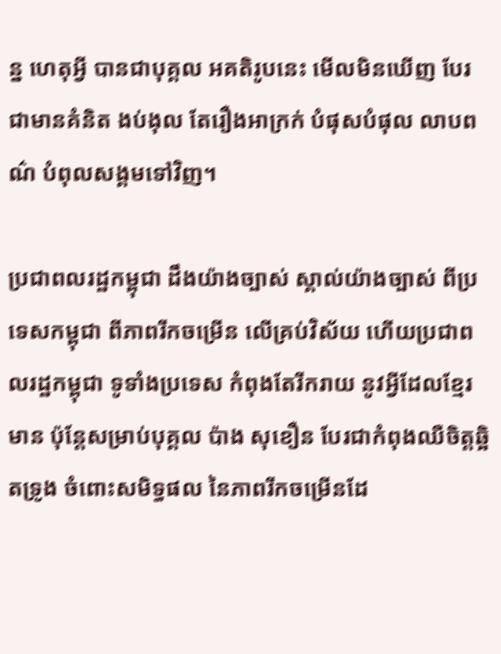ន្ន ហេតុអ្វី បានជាបុគ្គល អគតិរូបនេះ មើលមិនឃើញ បែរជាមានគំនិត ងប់ងុល តែរឿងអាក្រក់ បំផុសបំផុល លាបពណ៌ បំពុលសង្គមទៅវិញ។

ប្រជាពលរដ្ឋកម្ពុជា ដឹងយ៉ាងច្បាស់ ស្គាល់យ៉ាងច្បាស់ ពីប្រទេសកម្ពុជា ពីភាពរីកចម្រើន លើគ្រប់វិស័យ ហើយប្រជាពលរដ្ឋកម្ពុជា ទូទាំងប្រទេស កំពុងតែរីករាយ នូវអ្វីដែលខ្មែរ មាន ប៉ុន្តែសម្រាប់បុគ្គល ប៉ាង សុខឿន បែរជាកំពុងឈឺចិត្តឆ្អិតទ្រូង ចំពោះសមិទ្ធផល នៃភាពរីកចម្រើនដែ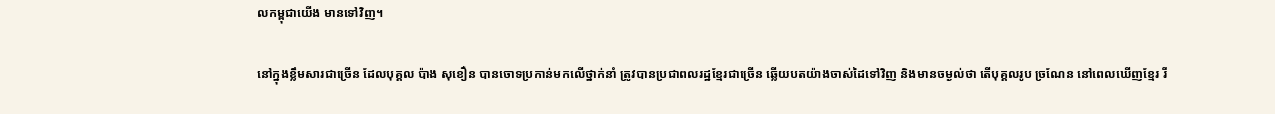លកម្ពុជាយើង មានទៅវិញ។

នៅក្នុងខ្លឹមសារជាច្រើន ដែលបុគ្គល ប៉ាង សុខឿន បានចោទប្រកាន់មកលើថ្នាក់នាំ ត្រូវបានប្រជាពលរដ្ឋខ្មែរជាច្រើន ឆ្លើយបតយ៉ាងចាស់ដៃទៅវិញ និងមានចម្ងល់ថា តើបុគ្គលរូប ច្រណែន នៅពេលឃើញខ្មែរ រី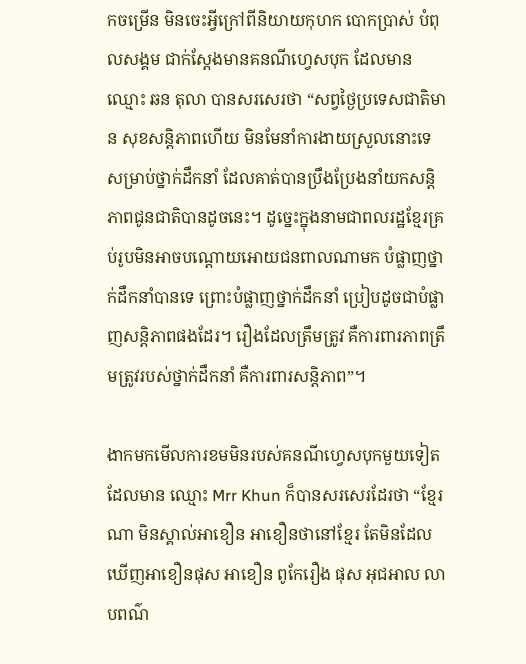កចម្រើន មិនចេះអ្វីក្រៅពីនិយាយកុហក បោកប្រាស់ បំពុលសង្គម ជាក់ស្តែងមានគនណីហ្វេសបុក ដែលមាន ឈ្មោះ ឆន តុលា បានសរសេរថា “សព្វថ្ងៃប្រទេសជាតិមាន សុខសន្តិភាពហើយ មិនមែនាំការងាយស្រួលនោះទេ សម្រាប់ថ្នាក់ដឹកនាំ ដែលគាត់បានប្រឹងប្រែងនាំយកសន្តិភាពជូនជាតិបានដូចនេះ។ ដូច្នេះក្នុងនាមជាពលរដ្ឋខ្មែរគ្រប់រូបមិនអាចបណ្តោយអោយជនពាលណាមក បំផ្លាញថ្នាក់ដឹកនាំបានទេ ព្រោះបំផ្លាញថ្នាក់ដឹកនាំ ប្រៀបដូចជាបំផ្លាញសន្តិភាពផងដែរ។ រឿងដែលត្រឹមត្រូវ គឺការពារភាពត្រឹមត្រូវរបស់ថ្នាក់ដឹកនាំ គឺការពារសន្តិភាព”។

ងាកមកមើលការខមមិនរបស់គនណីហ្វេសបុកមួយទៀត ដែលមាន ឈ្មោះ Mrr Khun ក៏បានសរសេរដែរថា “ខ្មែរណា មិនស្គាល់អាខឿន អាខឿនថានៅខ្មែរ តែមិនដែលឃើញអាខឿនផុស អាខឿន ពូកែរឿង ផុស អុជអាល លាបពណ៌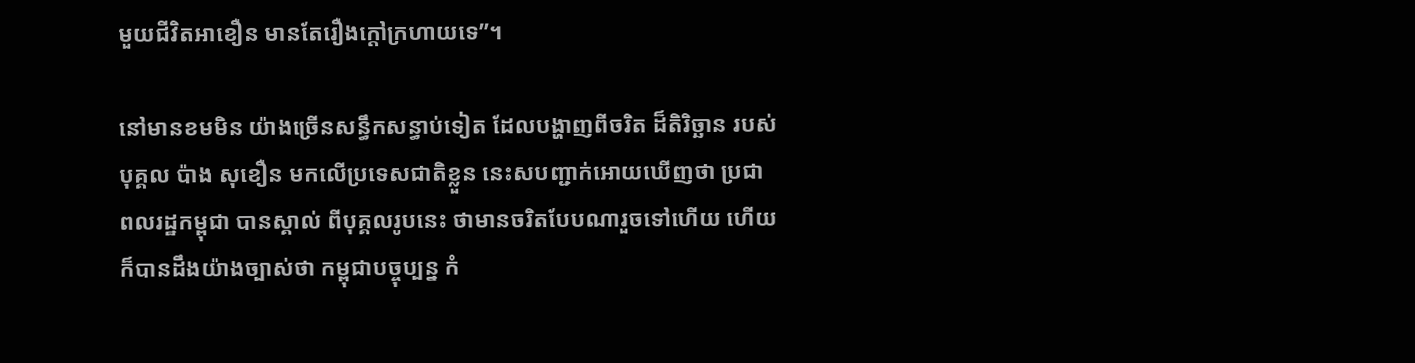មួយជីវិតអាខឿន មានតែរឿងក្តៅក្រហាយទេ”។

នៅមានខមមិន យ៉ាងច្រើនសន្ធឹកសន្ធាប់ទៀត ដែលបង្ហាញពីចរិត ដ៏តិរិច្ឆាន របស់បុគ្គល ប៉ាង សុខឿន មកលើប្រទេសជាតិខ្លួន នេះសបញ្ជាក់អោយឃើញថា ប្រជាពលរដ្ឋកម្ពុជា បានស្គាល់ ពីបុគ្គលរូបនេះ ថាមានចរិតបែបណារួចទៅហើយ ហើយក៏បានដឹងយ៉ាងច្បាស់ថា កម្ពុជាបច្ចុប្បន្ន កំ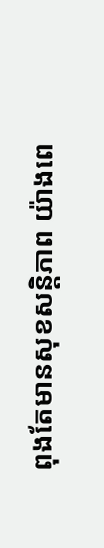ពុងតែមានសុខសន្តិភាព យ៉ាងពេ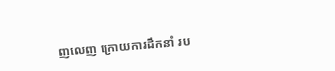ញលេញ ក្រោយការដឹកនាំ រប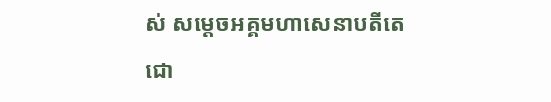ស់ សម្តេចអគ្គមហាសេនាបតីតេជោ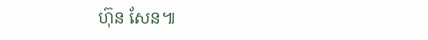ហ៊ុន សែន៕